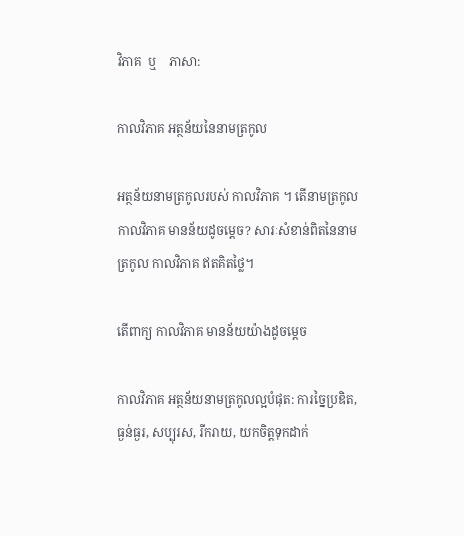វិភាគ  ឬ    ភាសា:

កាលវិភាគ អត្ថន័យនៃនាមត្រកូល

អត្ថន័យនាមត្រកូលរបស់ កាលវិភាគ ។ តើនាមត្រកូល កាលវិភាគ មានន័យដូចម្តេច? សារៈសំខាន់ពិតនៃនាមត្រកូល កាលវិភាគ ឥតគិតថ្លៃ។

តើពាក្យ កាលវិភាគ មានន័យយ៉ាងដូចម្ដេច

កាលវិភាគ អត្ថន័យនាមត្រកូលល្អបំផុត: ការច្នៃប្រឌិត, ធ្ងន់ធ្ងរ, សប្បុរស, រីករាយ, យកចិត្តទុកដាក់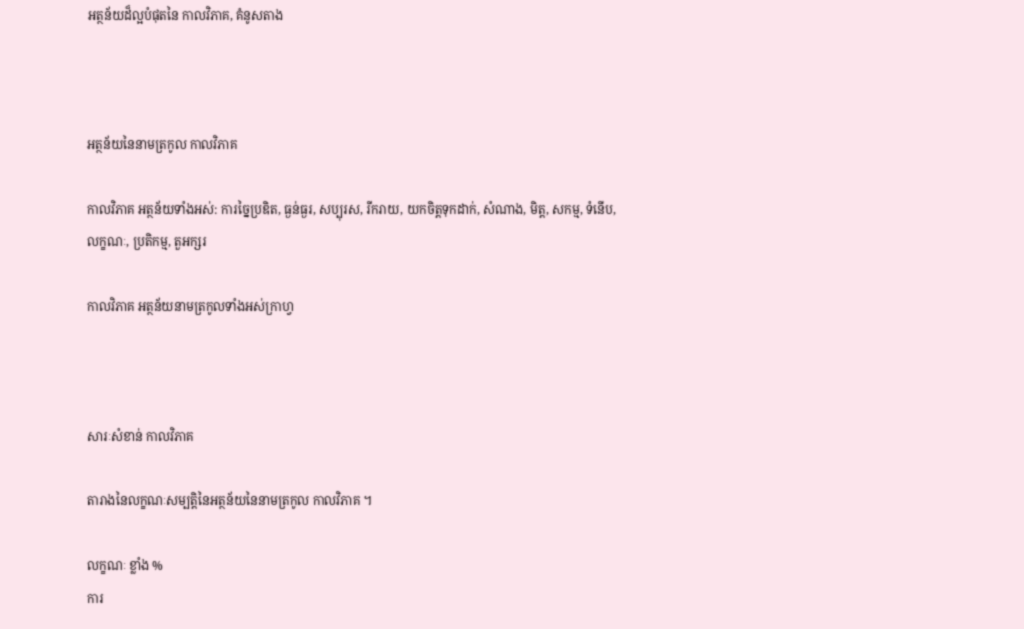អត្ថន័យដ៏ល្អបំផុតនៃ កាលវិភាគ, គំនូសតាង



អត្ថន័យនៃនាមត្រកូល កាលវិភាគ

កាលវិភាគ អត្ថន័យទាំងអស់: ការច្នៃប្រឌិត, ធ្ងន់ធ្ងរ, សប្បុរស, រីករាយ, យកចិត្តទុកដាក់, សំណាង, មិត្ត, សកម្ម, ទំនើប, លក្ខណៈ, ប្រតិកម្ម, តួអក្សរ

កាលវិភាគ អត្ថន័យនាមត្រកូលទាំងអស់ក្រាហ្វ



សារៈសំខាន់ កាលវិភាគ

តារាងនៃលក្ខណៈសម្បត្តិនៃអត្ថន័យនៃនាមត្រកូល កាលវិភាគ ។

លក្ខណៈ ខ្លាំង %
ការ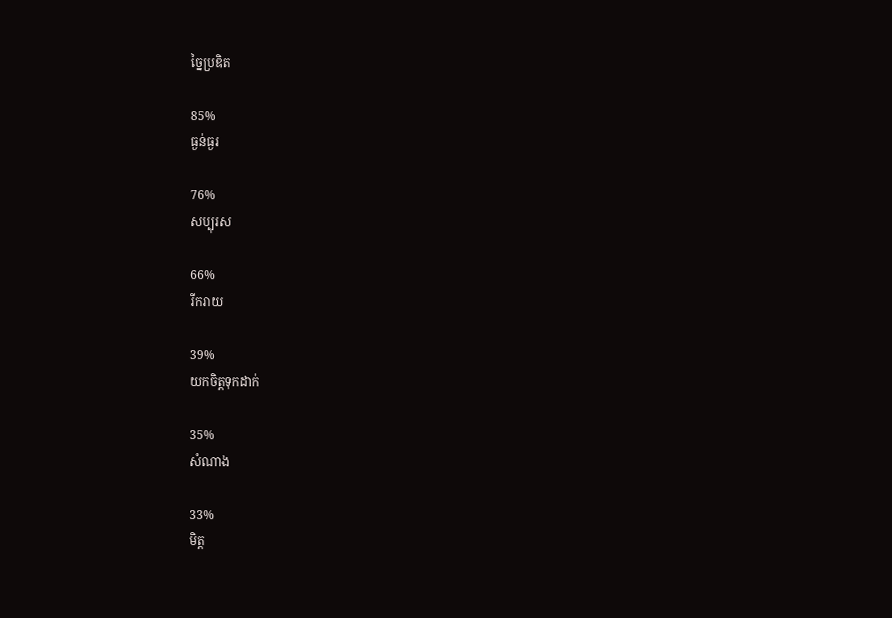ច្នៃប្រឌិត

85%
ធ្ងន់ធ្ងរ

76%
សប្បុរស

66%
រីករាយ

39%
យកចិត្តទុកដាក់

35%
សំណាង

33%
មិត្ត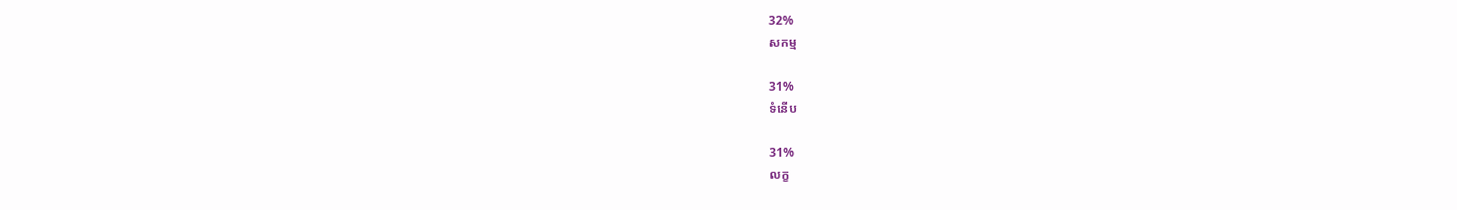32%
សកម្ម

31%
ទំនើប

31%
លក្ខ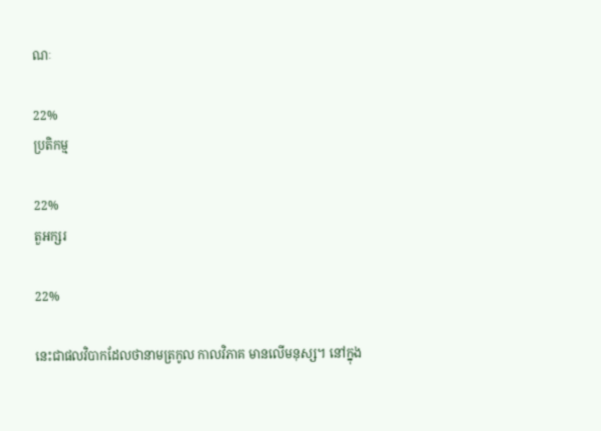ណៈ

22%
ប្រតិកម្ម

22%
តួអក្សរ

22%

នេះជាផលវិបាកដែលថានាមត្រកូល កាលវិភាគ មានលើមនុស្ស។ នៅក្នុង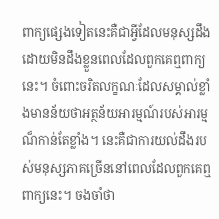ពាក្យផ្សេងទៀតនេះគឺជាអ្វីដែលមនុស្សដឹងដោយមិនដឹងខ្លួនពេលដែលពួកគេឮពាក្យនេះ។ ចំពោះចរិតលក្ខណៈដែលសម្គាល់ខ្លាំងមានន័យថាអត្ថន័យអារម្មណ៍របស់អារម្មណ៏កាន់តែខ្លាំង។ នេះគឺជាការយល់ដឹងរបស់មនុស្សភាគច្រើននៅពេលដែលពួកគេឮពាក្យនេះ។ ចងចាំថា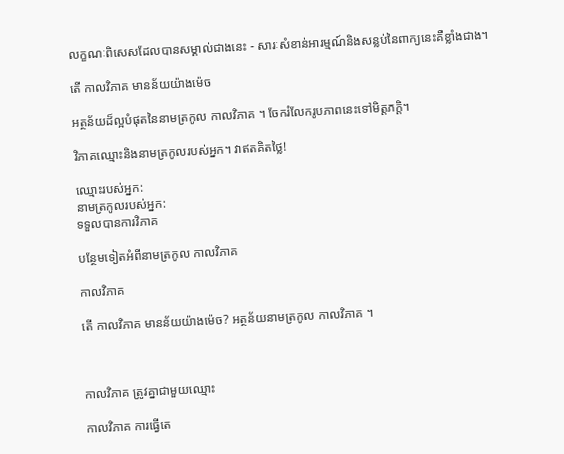លក្ខណៈពិសេសដែលបានសម្គាល់ជាងនេះ - សារៈសំខាន់អារម្មណ៍និងសន្លប់នៃពាក្យនេះគឺខ្លាំងជាង។

តើ កាលវិភាគ មានន័យយ៉ាងម៉េច

អត្ថន័យដ៏ល្អបំផុតនៃនាមត្រកូល កាលវិភាគ ។ ចែករំលែករូបភាពនេះទៅមិត្តភក្តិ។

វិភាគឈ្មោះនិងនាមត្រកូលរបស់អ្នក។ វាឥតគិតថ្លៃ!

ឈ្មោះរបស់អ្នក:
នាមត្រកូលរបស់អ្នក:
ទទួលបានការវិភាគ

បន្ថែមទៀតអំពីនាមត្រកូល កាលវិភាគ

កាលវិភាគ

តើ កាលវិភាគ មានន័យយ៉ាងម៉េច? អត្ថន័យនាមត្រកូល កាលវិភាគ ។



កាលវិភាគ ត្រូវគ្នាជាមួយឈ្មោះ

កាលវិភាគ ការធ្វើតេ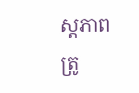ស្តភាពត្រូ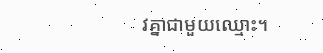វគ្នាជាមួយឈ្មោះ។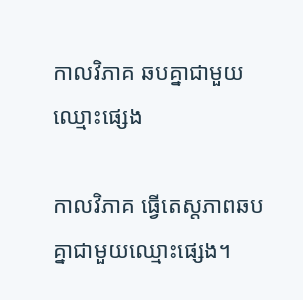កាលវិភាគ ឆបគ្នាជាមួយឈ្មោះផ្សេង

កាលវិភាគ ធ្វើតេស្តភាពឆបគ្នាជាមួយឈ្មោះផ្សេង។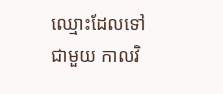ឈ្មោះដែលទៅជាមួយ កាលវិ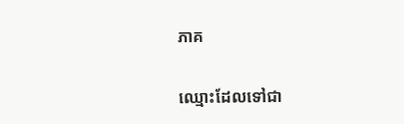ភាគ

ឈ្មោះដែលទៅជា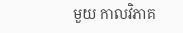មួយ កាលវិភាគ